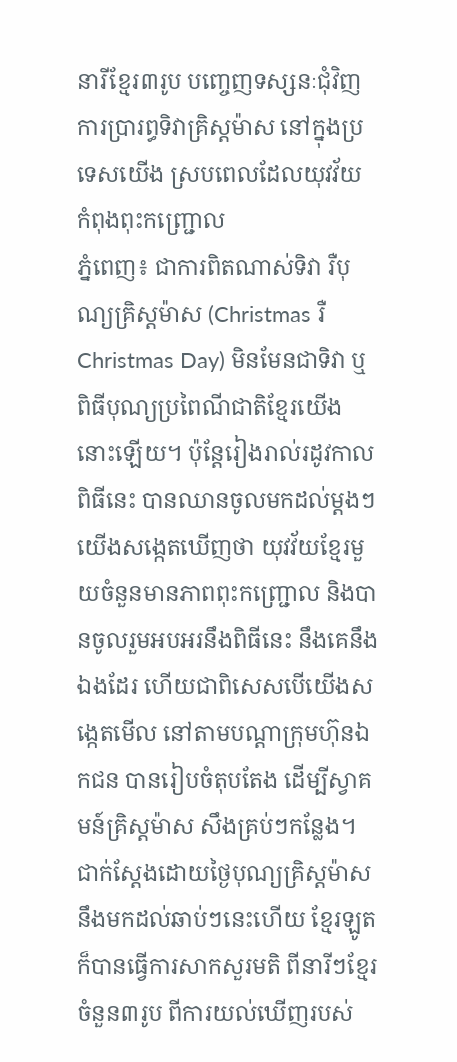នារីខ្មែរ៣រូប បញ្ចេញទស្សនៈជុំវិញ ការប្រារព្ធទិវាគ្រិស្តម៉ាស នៅក្នុងប្រទេសយើង ស្របពេលដែលយុវវ័យ កំពុងពុះកញ្ជ្រោល
ភ្នំពេញ៖ ជាការពិតណាស់ទិវា រឺបុណ្យគ្រិស្តម៉ាស (Christmas រឺ Christmas Day) មិនមែនជាទិវា ឬពិធីបុណ្យប្រពៃណីជាតិខ្មែរយើងនោះឡើយ។ ប៉ុន្តែរៀងរាល់រដូវកាលពិធីនេះ បានឈានចូលមកដល់ម្តងៗ យើងសង្កេតឃើញថា យុវវ័យខ្មែរមួយចំនួនមានភាពពុះកញ្ជ្រោល និងបានចូលរួមអបអរនឹងពិធីនេះ នឹងគេនឹងឯងដែរ ហើយជាពិសេសបើយើងសង្កេតមើល នៅតាមបណ្តាក្រុមហ៊ុនឯកជន បានរៀបចំតុបតែង ដើម្បីស្វាគមន៍គ្រិស្តម៉ាស សឹងគ្រប់ៗកន្លែង។
ជាក់ស្តែងដោយថ្ងៃបុណ្យគ្រិស្តម៉ាស នឹងមកដល់ឆាប់ៗនេះហើយ ខ្មែរឡូត ក៏បានធ្វើការសាកសួរមតិ ពីនារីៗខ្មែរចំនួន៣រូប ពីការយល់ឃើញរបស់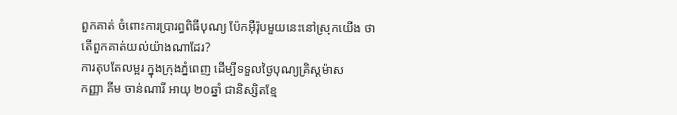ពួកគាត់ ចំពោះការប្រារព្ធពិធីបុណ្យ ប៉ែកអុឺរ៉ុបមួយនេះនៅស្រុកយើង ថាតើពួកគាត់យល់យ៉ាងណាដែរ?
ការតុបតែលម្អរ ក្នុងក្រុងភ្នំពេញ ដើម្បីទទួលថ្ងៃបុណ្យគ្រិស្តម៉ាស
កញ្ញា គីម ចាន់ណារី អាយុ ២០ឆ្នាំ ជានិស្សិតខ្មែ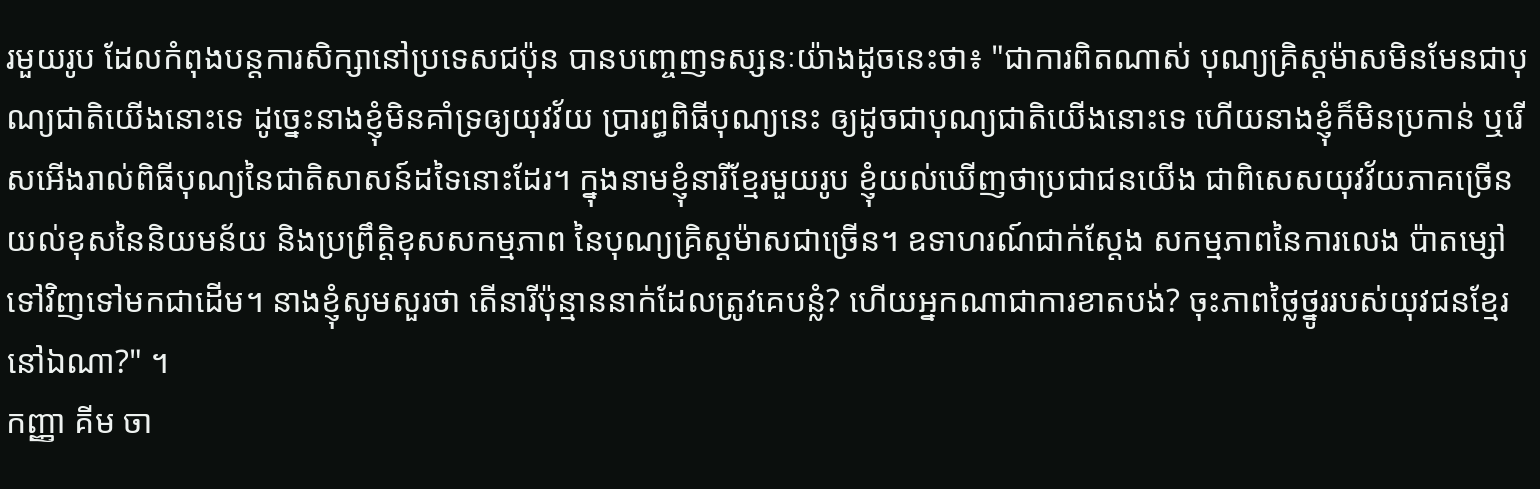រមួយរូប ដែលកំពុងបន្តការសិក្សានៅប្រទេសជប៉ុន បានបញ្ចេញទស្សនៈយ៉ាងដូចនេះថា៖ "ជាការពិតណាស់ បុណ្យគ្រិស្តម៉ាសមិនមែនជាបុណ្យជាតិយើងនោះទេ ដូច្នេះនាងខ្ញុំមិនគាំទ្រឲ្យយុវវ័យ ប្រារព្ធពិធីបុណ្យនេះ ឲ្យដូចជាបុណ្យជាតិយើងនោះទេ ហើយនាងខ្ញុំក៏មិនប្រកាន់ ឬរើសអើងរាល់ពិធីបុណ្យនៃជាតិសាសន៍ដទៃនោះដែរ។ ក្នុងនាមខ្ញុំនារីខ្មែរមួយរូប ខ្ញុំយល់ឃើញថាប្រជាជនយើង ជាពិសេសយុវវ័យភាគច្រើន យល់ខុសនៃនិយមន័យ និងប្រព្រឹត្តិខុសសកម្មភាព នៃបុណ្យគ្រិស្តម៉ាសជាច្រើន។ ឧទាហរណ៍ជាក់ស្តែង សកម្មភាពនៃការលេង ប៉ាតម្សៅទៅវិញទៅមកជាដើម។ នាងខ្ញុំសូមសួរថា តើនារីប៉ុន្មាននាក់ដែលត្រូវគេបន្លំ? ហើយអ្នកណាជាការខាតបង់? ចុះភាពថ្លៃថ្នូររបស់យុវជនខ្មែរនៅឯណា?" ។
កញ្ញា គីម ចា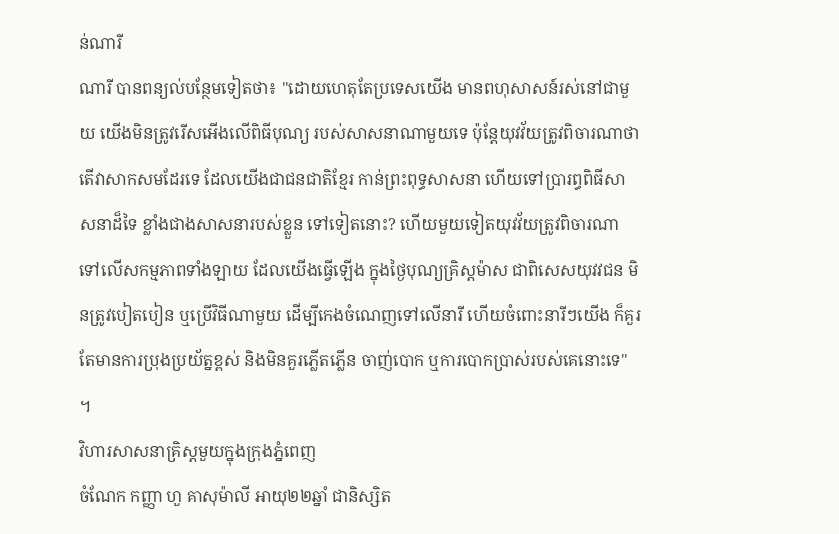ន់ណារី
ណារី បានពន្យល់បន្ថែមទៀតថា៖ "ដោយហេតុតែប្រទេសយើង មានពហុសាសន៍រស់នៅជាមួយ យើងមិនត្រូវរើសអើងលើពិធីបុណ្យ របស់សាសនាណាមួយទេ ប៉ុន្តែយុវវ័យត្រូវពិចារណាថា តើវាសាកសមដែរទេ ដែលយើងជាជនជាតិខ្មែរ កាន់ព្រះពុទ្ធសាសនា ហើយទៅប្រារព្ធពិធីសាសនាដ៏ទៃ ខ្លាំងជាងសាសនារបស់ខ្លួន ទៅទៀតនោះ? ហើយមួយទៀតយុវវ័យត្រូវពិចារណា ទៅលើសកម្មភាពទាំងឡាយ ដែលយើងធ្វើឡើង ក្នុងថ្ងៃបុណ្យគ្រិស្តម៉ាស ជាពិសេសយុវវជន មិនត្រូវបៀតបៀន ឬប្រើវិធីណាមួយ ដើម្បីកេងចំណេញទៅលើនារី ហើយចំពោះនារីៗយើង ក៏គួរតែមានការប្រុងប្រយ័ត្នខ្ពស់ និងមិនគួរភ្លើតភ្លើន ចាញ់បោក ឬការបោកប្រាស់របស់គេនោះទេ" ។
វិហារសាសនាគ្រិស្តមួយក្នុងក្រុងភ្នំពេញ
ចំណែក កញ្ញា ហួ គាសុម៉ាលី អាយុ២២ឆ្នាំ ជានិស្សិត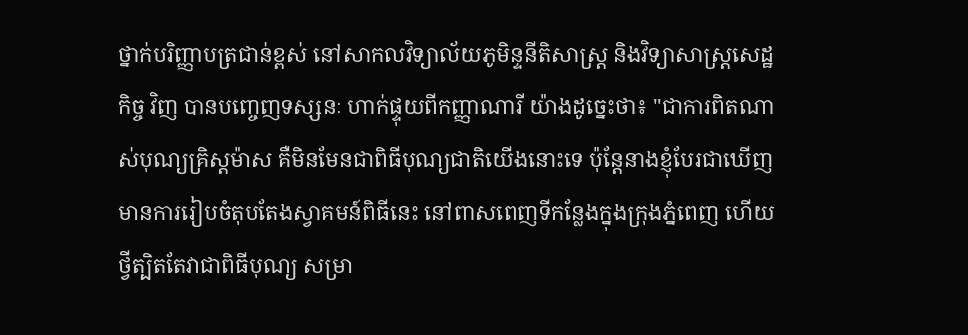ថ្នាក់បរិញ្ញាបត្រជាន់ខ្ពស់ នៅសាកលវិទ្យាល័យភូមិន្ទនីតិសាស្ត្រ និងវិទ្យាសាស្ត្រសេដ្ឋកិច្ច វិញ បានបញ្ចេញទស្សនៈ ហាក់ផ្ទុយពីកញ្ញាណារី យ៉ាងដូច្នេះថា៖ "ជាការពិតណាស់បុណ្យគ្រិស្តម៉ាស គឺមិនមែនជាពិធីបុណ្យជាតិយើងនោះទេ ប៉ុន្តែនាងខ្ញុំបែរជាឃើញ មានការរៀបចំតុបតែងស្វាគមន៍ពិធីនេះ នៅពាសពេញទីកន្លែងក្នុងក្រុងភ្នំពេញ ហើយថ្វីត្បិតតែវាជាពិធីបុណ្យ សម្រា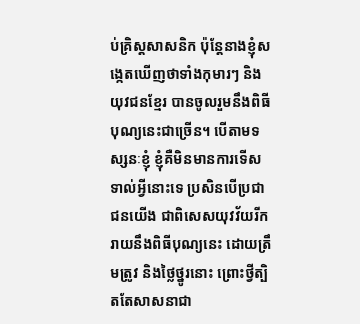ប់គ្រិស្តសាសនិក ប៉ុន្តែនាងខ្ញុំសង្កេតឃើញថាទាំងកុមារៗ និងយុវជនខ្មែរ បានចូលរួមនឹងពិធីបុណ្យនេះជាច្រើន។ បើតាមទស្សនៈខ្ញុំ ខ្ញុំគឺមិនមានការទើសទាល់អ្វីនោះទេ ប្រសិនបើប្រជាជនយើង ជាពិសេសយុវវ័យរីករាយនឹងពិធីបុណ្យនេះ ដោយត្រឹមត្រូវ និងថ្លៃថ្នូរនោះ ព្រោះថ្វីត្បិតតែសាសនាជា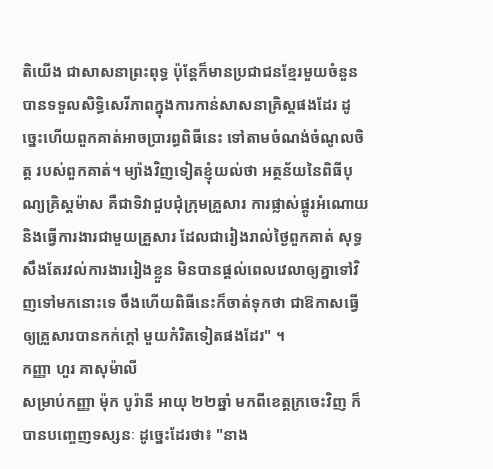តិយើង ជាសាសនាព្រះពុទ្ធ ប៉ុន្តែក៏មានប្រជាជនខ្មែរមួយចំនួន បានទទួលសិទ្ធិសេរីភាពក្នុងការកាន់សាសនាគ្រិស្តផងដែរ ដូច្នេះហើយពួកគាត់អាចប្រារព្ធពិធីនេះ ទៅតាមចំណង់ចំណូលចិត្ត របស់ពួកគាត់។ ម្យ៉ាងវិញទៀតខ្ញុំយល់ថា អត្ថន័យនៃពិធីបុណ្យគ្រិស្តម៉ាស គឺជាទិវាជួបជុំក្រុមគ្រួសារ ការផ្លាស់ផ្តូរអំណោយ និងធ្វើការងារជាមួយគ្រួសារ ដែលជារៀងរាល់ថ្ងៃពួកគាត់ សុទ្ធសឹងតែរវល់ការងាររៀងខ្លួន មិនបានផ្តល់ពេលវេលាឲ្យគ្នាទៅវិញទៅមកនោះទេ ចឹងហើយពិធីនេះក៏ចាត់ទុកថា ជាឱកាសធ្វើឲ្យគ្រួសារបានកក់ក្តៅ មួយកំរិតទៀតផងដែរ" ។
កញ្ញា ហួរ គាសុម៉ាលី
សម្រាប់កញ្ញា ម៉ុក បូរ៉ានី អាយុ ២២ឆ្នាំ មកពីខេត្តក្រចេះវិញ ក៏បានបញ្ចេញទស្សនៈ ដូច្នេះដែរថា៖ "នាង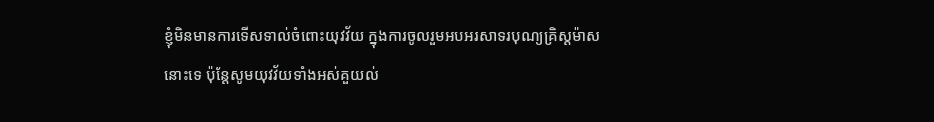ខ្ញុំមិនមានការទើសទាល់ចំពោះយុវវ័យ ក្នុងការចូលរួមអបអរសាទរបុណ្យគ្រិស្តម៉ាសនោះទេ ប៉ុន្តែសូមយុវវ័យទាំងអស់គួយល់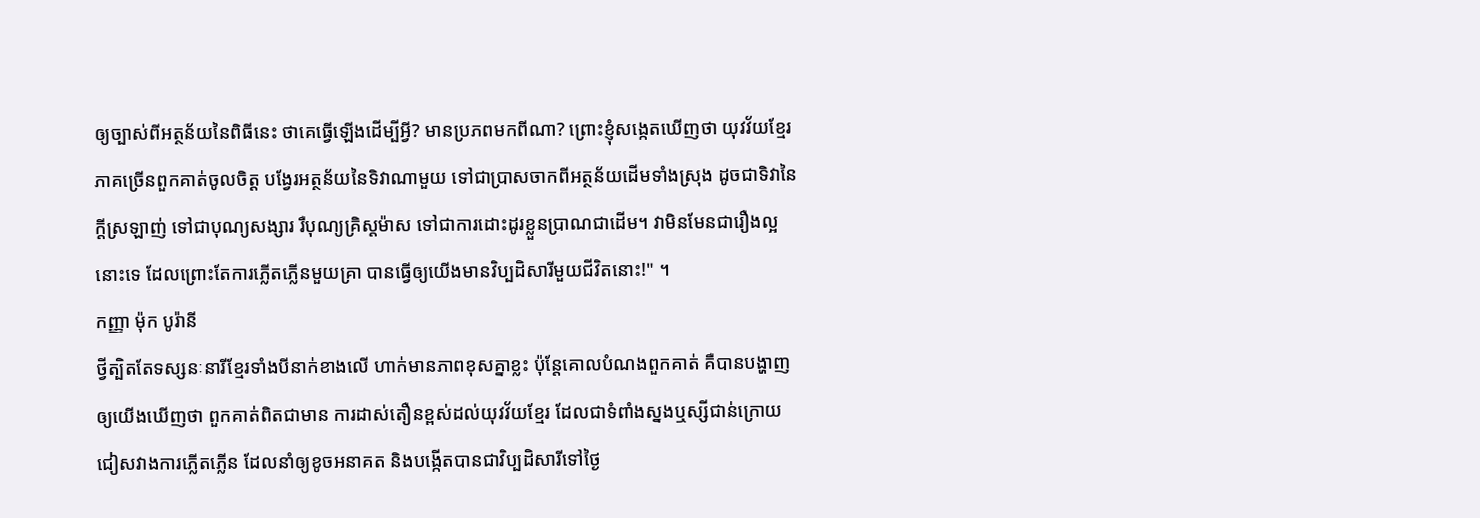ឲ្យច្បាស់ពីអត្ថន័យនៃពិធីនេះ ថាគេធ្វើឡើងដើម្បីអ្វី? មានប្រភពមកពីណា? ព្រោះខ្ញុំសង្កេតឃើញថា យុវវ័យខ្មែរភាគច្រើនពួកគាត់ចូលចិត្ត បង្វែរអត្ថន័យនៃទិវាណាមួយ ទៅជាប្រាសចាកពីអត្ថន័យដើមទាំងស្រុង ដូចជាទិវានៃក្តីស្រឡាញ់ ទៅជាបុណ្យសង្សារ រឺបុណ្យគ្រិស្តម៉ាស ទៅជាការដោះដូរខ្លួនប្រាណជាដើម។ វាមិនមែនជារឿងល្អនោះទេ ដែលព្រោះតែការភ្លើតភ្លើនមួយគ្រា បានធ្វើឲ្យយើងមានវិប្បដិសារីមួយជីវិតនោះ!" ។
កញ្ញា ម៉ុក បូរ៉ានី
ថ្វីត្បិតតែទស្សនៈនារីខ្មែរទាំងបីនាក់ខាងលើ ហាក់មានភាពខុសគ្នាខ្លះ ប៉ុន្តែគោលបំណងពួកគាត់ គឺបានបង្ហាញឲ្យយើងឃើញថា ពួកគាត់ពិតជាមាន ការដាស់តឿនខ្ពស់ដល់យុវវ័យខ្មែរ ដែលជាទំពាំងស្នងឬស្សីជាន់ក្រោយ ជៀសវាងការភ្លើតភ្លើន ដែលនាំឲ្យខូចអនាគត និងបង្កើតបានជាវិប្បដិសារីទៅថ្ងៃ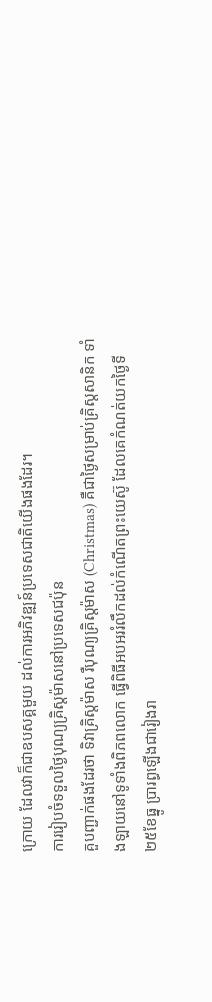ក្រោយ ដែលវាក៏ជាឧបសគ្គមួយ ដល់ការអភិវឌ្ឍន៍ប្រទេសជាតិយើងផងដែរ។
ការរៀបចំទទួលថ្ងៃបុណ្យគ្រិស្តម៉ាសនៅប្រទេសជប៉ុន
គួបញ្ជាក់ផងដែរថា ទិវាគ្រិស្តម៉ាស រឺបុណ្យគ្រិស្តម៉ាស (Christmas) គឺជាថ្ងៃសម្រាប់គ្រិស្តសានិក ទាំងឡាយនៅទូទាំងពិភពលោក ធ្វើពិធីអបអររំលឹកដល់កំណើតព្រះយេស៊ូ ដែលគេកំណត់យកថ្ងៃទី ២៥ខែធ្នូ ប្រារព្ធឡើងជារៀងរា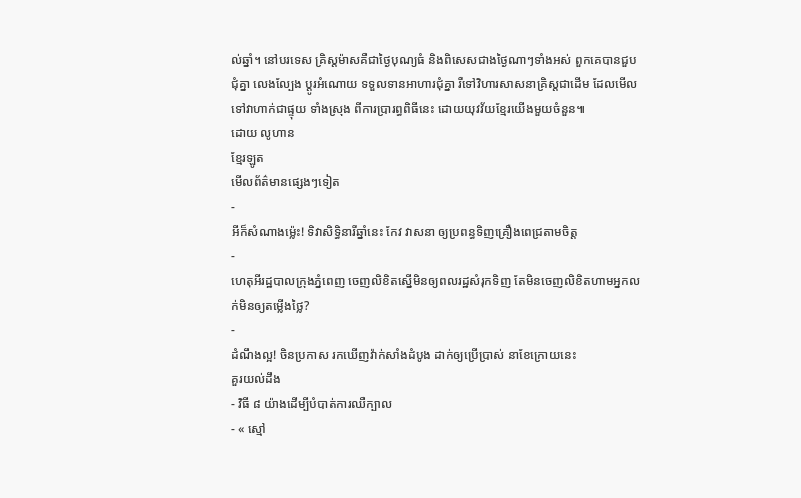ល់ឆ្នាំ។ នៅបរទេស គ្រិស្តម៉ាសគឺជាថ្ងៃបុណ្យធំ និងពិសេសជាងថ្ងៃណាៗទាំងអស់ ពួកគេបានជួបជុំគ្នា លេងល្បែង ប្តូរអំណោយ ទទួលទានអាហារជុំគ្នា រឺទៅវិហារសាសនាគ្រិស្តជាដើម ដែលមើលទៅវាហាក់ជាផ្ទុយ ទាំងស្រុង ពីការប្រារព្ធពិធីនេះ ដោយយុវវ័យខ្មែរយើងមួយចំនួន៕
ដោយ លូហាន
ខ្មែរឡូត
មើលព័ត៌មានផ្សេងៗទៀត
-
អីក៏សំណាងម្ល៉េះ! ទិវាសិទ្ធិនារីឆ្នាំនេះ កែវ វាសនា ឲ្យប្រពន្ធទិញគ្រឿងពេជ្រតាមចិត្ត
-
ហេតុអីរដ្ឋបាលក្រុងភ្នំពេញ ចេញលិខិតស្នើមិនឲ្យពលរដ្ឋសំរុកទិញ តែមិនចេញលិខិតហាមអ្នកលក់មិនឲ្យតម្លើងថ្លៃ?
-
ដំណឹងល្អ! ចិនប្រកាស រកឃើញវ៉ាក់សាំងដំបូង ដាក់ឲ្យប្រើប្រាស់ នាខែក្រោយនេះ
គួរយល់ដឹង
- វិធី ៨ យ៉ាងដើម្បីបំបាត់ការឈឺក្បាល
- « ស្មៅ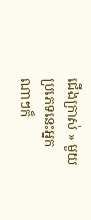ជើងក្រាស់ » មួយប្រភេទនេះអ្នកណាៗក៏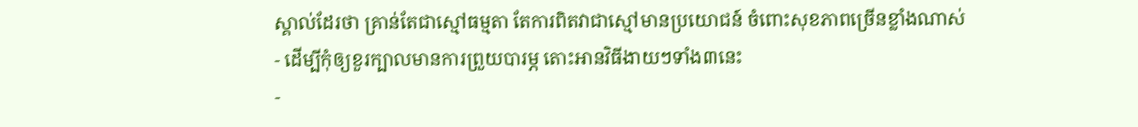ស្គាល់ដែរថា គ្រាន់តែជាស្មៅធម្មតា តែការពិតវាជាស្មៅមានប្រយោជន៍ ចំពោះសុខភាពច្រើនខ្លាំងណាស់
- ដើម្បីកុំឲ្យខួរក្បាលមានការព្រួយបារម្ភ តោះអានវិធីងាយៗទាំង៣នេះ
-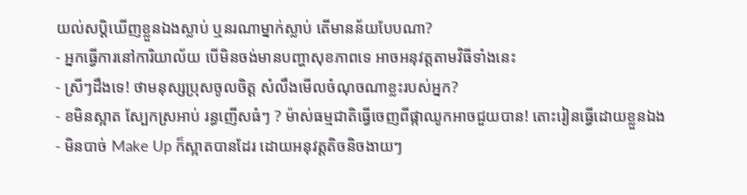យល់សប្តិឃើញខ្លួនឯងស្លាប់ ឬនរណាម្នាក់ស្លាប់ តើមានន័យបែបណា?
- អ្នកធ្វើការនៅការិយាល័យ បើមិនចង់មានបញ្ហាសុខភាពទេ អាចអនុវត្តតាមវិធីទាំងនេះ
- ស្រីៗដឹងទេ! ថាមនុស្សប្រុសចូលចិត្ត សំលឹងមើលចំណុចណាខ្លះរបស់អ្នក?
- ខមិនស្អាត ស្បែកស្រអាប់ រន្ធញើសធំៗ ? ម៉ាស់ធម្មជាតិធ្វើចេញពីផ្កាឈូកអាចជួយបាន! តោះរៀនធ្វើដោយខ្លួនឯង
- មិនបាច់ Make Up ក៏ស្អាតបានដែរ ដោយអនុវត្តតិចនិចងាយៗ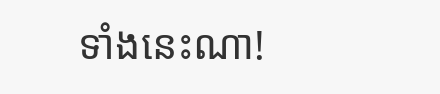ទាំងនេះណា!